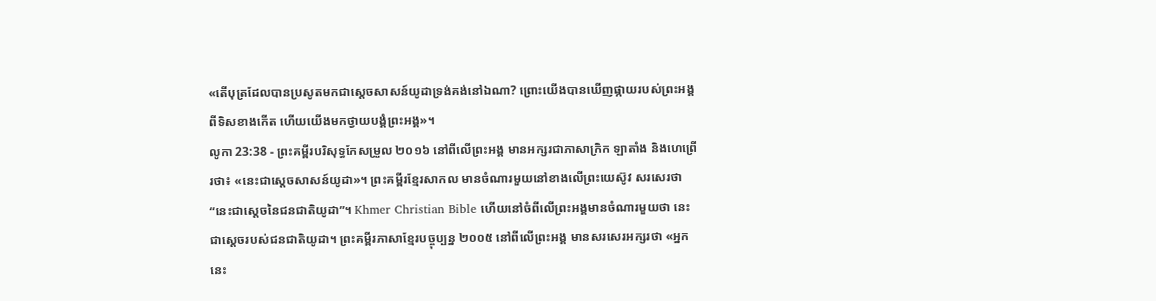«តើបុត្រដែលបានប្រសូតមកជាស្តេចសាសន៍យូដាទ្រង់គង់នៅឯណា? ព្រោះយើងបានឃើញផ្កាយរបស់ព្រះអង្គពីទិសខាងកើត ហើយយើងមកថ្វាយបង្គំព្រះអង្គ»។
លូកា 23:38 - ព្រះគម្ពីរបរិសុទ្ធកែសម្រួល ២០១៦ នៅពីលើព្រះអង្គ មានអក្សរជាភាសាក្រិក ឡាតាំង និងហេព្រើរថា៖ «នេះជាស្តេចសាសន៍យូដា»។ ព្រះគម្ពីរខ្មែរសាកល មានចំណារមួយនៅខាងលើព្រះយេស៊ូវ សរសេរថា “នេះជាស្ដេចនៃជនជាតិយូដា”។ Khmer Christian Bible ហើយនៅចំពីលើព្រះអង្គមានចំណារមួយថា នេះជាស្ដេចរបស់ជនជាតិយូដា។ ព្រះគម្ពីរភាសាខ្មែរបច្ចុប្បន្ន ២០០៥ នៅពីលើព្រះអង្គ មានសរសេរអក្សរថា «អ្នកនេះ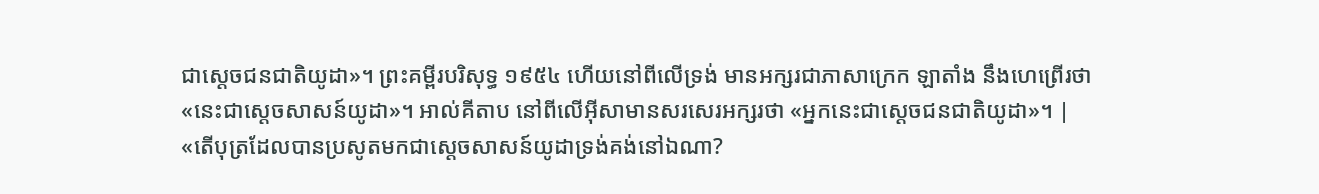ជាស្ដេចជនជាតិយូដា»។ ព្រះគម្ពីរបរិសុទ្ធ ១៩៥៤ ហើយនៅពីលើទ្រង់ មានអក្សរជាភាសាក្រេក ឡាតាំង នឹងហេព្រើរថា «នេះជាស្តេចសាសន៍យូដា»។ អាល់គីតាប នៅពីលើអ៊ីសាមានសរសេរអក្សរថា «អ្នកនេះជាស្ដេចជនជាតិយូដា»។ |
«តើបុត្រដែលបានប្រសូតមកជាស្តេចសាសន៍យូដាទ្រង់គង់នៅឯណា?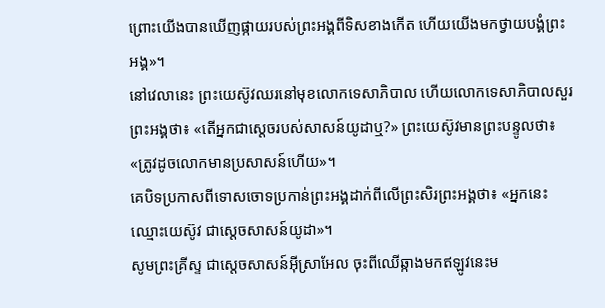ព្រោះយើងបានឃើញផ្កាយរបស់ព្រះអង្គពីទិសខាងកើត ហើយយើងមកថ្វាយបង្គំព្រះអង្គ»។
នៅវេលានេះ ព្រះយេស៊ូវឈរនៅមុខលោកទេសាភិបាល ហើយលោកទេសាភិបាលសួរព្រះអង្គថា៖ «តើអ្នកជាស្តេចរបស់សាសន៍យូដាឬ?» ព្រះយេស៊ូវមានព្រះបន្ទូលថា៖ «ត្រូវដូចលោកមានប្រសាសន៍ហើយ»។
គេបិទប្រកាសពីទោសចោទប្រកាន់ព្រះអង្គដាក់ពីលើព្រះសិរព្រះអង្គថា៖ «អ្នកនេះឈ្មោះយេស៊ូវ ជាស្តេចសាសន៍យូដា»។
សូមព្រះគ្រីស្ទ ជាស្តេចសាសន៍អ៊ីស្រាអែល ចុះពីឈើឆ្កាងមកឥឡូវនេះម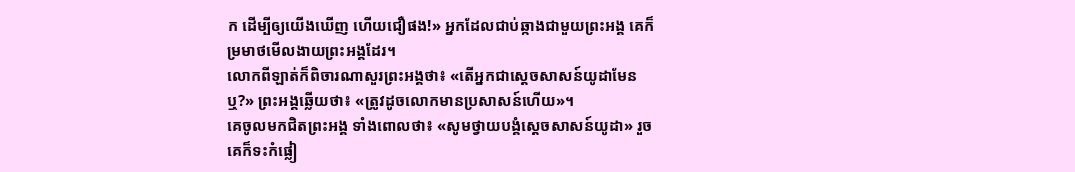ក ដើម្បីឲ្យយើងឃើញ ហើយជឿផង!» អ្នកដែលជាប់ឆ្កាងជាមួយព្រះអង្គ គេក៏ម្រមាថមើលងាយព្រះអង្គដែរ។
លោកពីឡាត់ក៏ពិចារណាសួរព្រះអង្គថា៖ «តើអ្នកជាស្តេចសាសន៍យូដាមែនឬ?» ព្រះអង្គឆ្លើយថា៖ «ត្រូវដូចលោកមានប្រសាសន៍ហើយ»។
គេចូលមកជិតព្រះអង្គ ទាំងពោលថា៖ «សូមថ្វាយបង្គំស្តេចសាសន៍យូដា» រួចគេក៏ទះកំផ្លៀ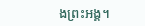ងព្រះអង្គ។